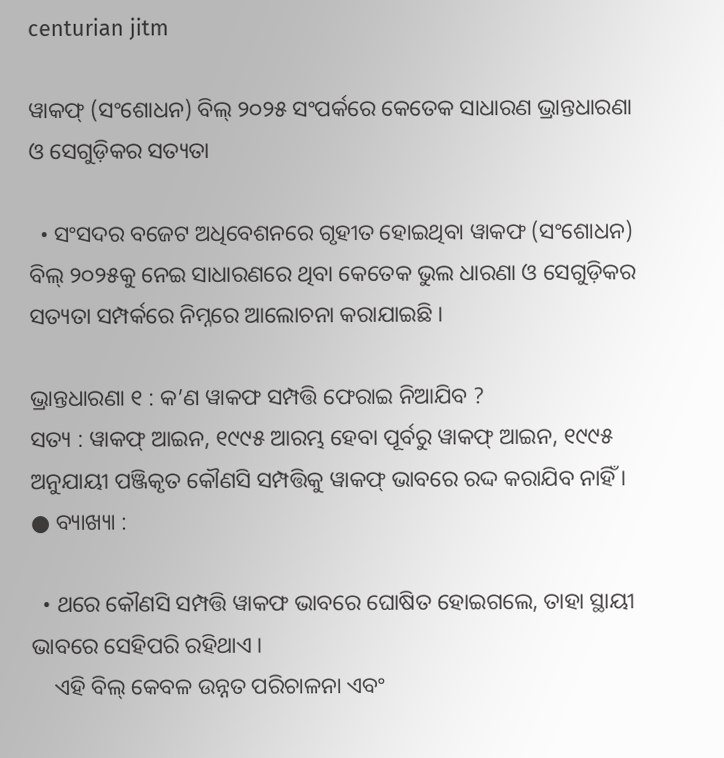centurian jitm

ୱାକଫ୍ (ସଂଶୋଧନ) ବିଲ୍ ୨୦୨୫ ସଂପର୍କରେ କେତେକ ସାଧାରଣ ଭ୍ରାନ୍ତଧାରଣା ଓ ସେଗୁଡ଼ିକର ସତ୍ୟତା

  • ସଂସଦର ବଜେଟ ଅଧିବେଶନରେ ଗୃହୀତ ହୋଇଥିବା ୱାକଫ (ସଂଶୋଧନ) ବିଲ୍ ୨୦୨୫କୁ ନେଇ ସାଧାରଣରେ ଥିବା କେତେକ ଭୁଲ ଧାରଣା ଓ ସେଗୁଡ଼ିକର ସତ୍ୟତା ସମ୍ପର୍କରେ ନିମ୍ନରେ ଆଲୋଚନା କରାଯାଇଛି ।

ଭ୍ରାନ୍ତଧାରଣା ୧ : କ’ଣ ୱାକଫ ସମ୍ପତ୍ତି ଫେରାଇ ନିଆଯିବ ?
ସତ୍ୟ : ୱାକଫ୍ ଆଇନ, ୧୯୯୫ ଆରମ୍ଭ ହେବା ପୂର୍ବରୁ ୱାକଫ୍ ଆଇନ, ୧୯୯୫ ଅନୁଯାୟୀ ପଞ୍ଜିକୃତ କୌଣସି ସମ୍ପତ୍ତିକୁ ୱାକଫ୍ ଭାବରେ ରଦ୍ଦ କରାଯିବ ନାହିଁ ।
● ବ୍ୟାଖ୍ୟା :

  • ଥରେ କୌଣସି ସମ୍ପତ୍ତି ୱାକଫ ଭାବରେ ଘୋଷିତ ହୋଇଗଲେ, ତାହା ସ୍ଥାୟୀ ଭାବରେ ସେହିପରି ରହିଥାଏ ।
    ଏହି ବିଲ୍ କେବଳ ଉନ୍ନତ ପରିଚାଳନା ଏବଂ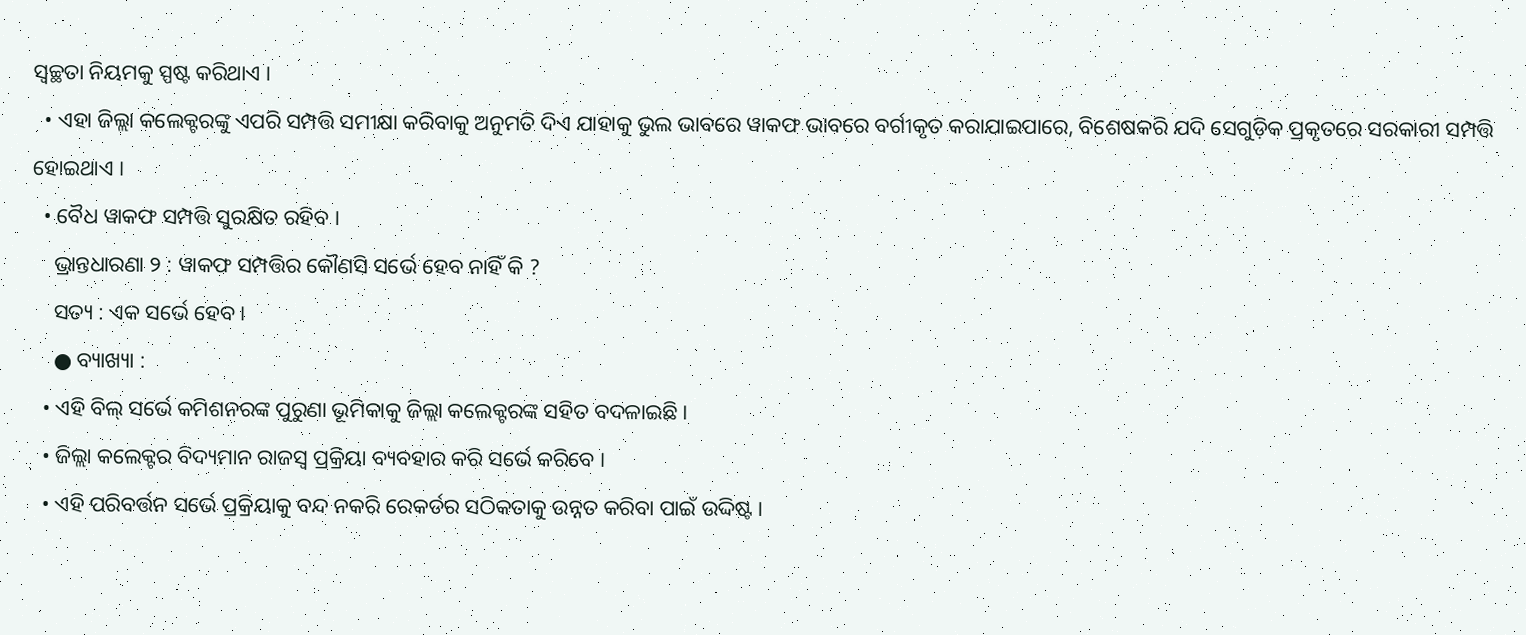ସ୍ୱଚ୍ଛତା ନିୟମକୁ ସ୍ପଷ୍ଟ କରିଥାଏ ।
  • ଏହା ଜିଲ୍ଲା କଲେକ୍ଟରଙ୍କୁ ଏପରି ସମ୍ପତ୍ତି ସମୀକ୍ଷା କରିବାକୁ ଅନୁମତି ଦିଏ ଯାହାକୁ ଭୁଲ ଭାବରେ ୱାକଫ ଭାବରେ ବର୍ଗୀକୃତ କରାଯାଇପାରେ, ବିଶେଷକରି ଯଦି ସେଗୁଡ଼ିକ ପ୍ରକୃତରେ ସରକାରୀ ସମ୍ପତ୍ତି ହୋଇଥାଏ ।
  • ବୈଧ ୱାକଫ ସମ୍ପତ୍ତି ସୁରକ୍ଷିତ ରହିବ ।
    ଭ୍ରାନ୍ତଧାରଣା ୨ : ୱାକଫ ସମ୍ପତ୍ତିର କୌଣସି ସର୍ଭେ ହେବ ନାହିଁ କି ?
    ସତ୍ୟ : ଏକ ସର୍ଭେ ହେବ ।
    ● ବ୍ୟାଖ୍ୟା :
  • ଏହି ବିଲ୍ ସର୍ଭେ କମିଶନରଙ୍କ ପୁରୁଣା ଭୂମିକାକୁ ଜିଲ୍ଲା କଲେକ୍ଟରଙ୍କ ସହିତ ବଦଳାଇଛି ।
  • ଜିଲ୍ଲା କଲେକ୍ଟର ବିଦ୍ୟମାନ ରାଜସ୍ୱ ପ୍ରକ୍ରିୟା ବ୍ୟବହାର କରି ସର୍ଭେ କରିବେ ।
  • ଏହି ପରିବର୍ତ୍ତନ ସର୍ଭେ ପ୍ରକ୍ରିୟାକୁ ବନ୍ଦ ନକରି ରେକର୍ଡର ସଠିକତାକୁ ଉନ୍ନତ କରିବା ପାଇଁ ଉଦ୍ଦିଷ୍ଟ ।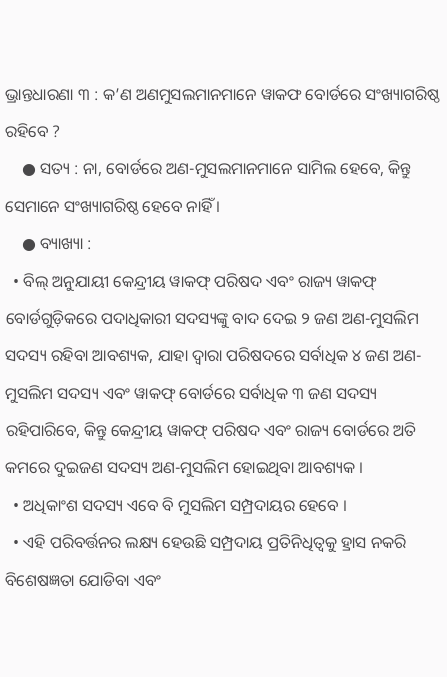ଭ୍ରାନ୍ତଧାରଣା ୩ : କ’ଣ ଅଣମୁସଲମାନମାନେ ୱାକଫ ବୋର୍ଡରେ ସଂଖ୍ୟାଗରିଷ୍ଠ ରହିବେ ?
    ● ସତ୍ୟ : ନା, ବୋର୍ଡରେ ଅଣ-ମୁସଲମାନମାନେ ସାମିଲ ହେବେ, କିନ୍ତୁ ସେମାନେ ସଂଖ୍ୟାଗରିଷ୍ଠ ହେବେ ନାହିଁ ।
    ● ବ୍ୟାଖ୍ୟା :
  • ବିଲ୍ ଅନୁଯାୟୀ କେନ୍ଦ୍ରୀୟ ୱାକଫ୍ ପରିଷଦ ଏବଂ ରାଜ୍ୟ ୱାକଫ୍‌ ବୋର୍ଡଗୁଡ଼ିକରେ ପଦାଧିକାରୀ ସଦସ୍ୟଙ୍କୁ ବାଦ ଦେଇ ୨ ଜଣ ଅଣ-ମୁସଲିମ ସଦସ୍ୟ ରହିବା ଆବଶ୍ୟକ, ଯାହା ଦ୍ଵାରା ପରିଷଦରେ ସର୍ବାଧିକ ୪ ଜଣ ଅଣ-ମୁସଲିମ ସଦସ୍ୟ ଏବଂ ୱାକଫ୍ ବୋର୍ଡରେ ସର୍ବାଧିକ ୩ ଜଣ ସଦସ୍ୟ ରହିପାରିବେ, କିନ୍ତୁ କେନ୍ଦ୍ରୀୟ ୱାକଫ୍ ପରିଷଦ ଏବଂ ରାଜ୍ୟ ବୋର୍ଡରେ ଅତି କମରେ ଦୁଇଜଣ ସଦସ୍ୟ ଅଣ-ମୁସଲିମ ହୋଇଥିବା ଆବଶ୍ୟକ ।
  • ଅଧିକାଂଶ ସଦସ୍ୟ ଏବେ ବି ମୁସଲିମ ସମ୍ପ୍ରଦାୟର ହେବେ ।
  • ଏହି ପରିବର୍ତ୍ତନର ଲକ୍ଷ୍ୟ ହେଉଛି ସମ୍ପ୍ରଦାୟ ପ୍ରତିନିଧିତ୍ୱକୁ ହ୍ରାସ ନକରି ବିଶେଷଜ୍ଞତା ଯୋଡିବା ଏବଂ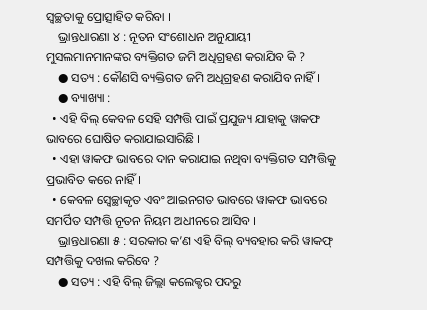ସ୍ୱଚ୍ଛତାକୁ ପ୍ରୋତ୍ସାହିତ କରିବା ।
    ଭ୍ରାନ୍ତଧାରଣା ୪ : ନୂତନ ସଂଶୋଧନ ଅନୁଯାୟୀ ମୁସଲମାନମାନଙ୍କର ବ୍ୟକ୍ତିଗତ ଜମି ଅଧିଗ୍ରହଣ କରାଯିବ କି ?
    ● ସତ୍ୟ : କୌଣସି ବ୍ୟକ୍ତିଗତ ଜମି ଅଧିଗ୍ରହଣ କରାଯିବ ନାହିଁ ।
    ● ବ୍ୟାଖ୍ୟା :
  • ଏହି ବିଲ୍ କେବଳ ସେହି ସମ୍ପତ୍ତି ପାଇଁ ପ୍ରଯୁଜ୍ୟ ଯାହାକୁ ୱାକଫ ଭାବରେ ଘୋଷିତ କରାଯାଇସାରିଛି ।
  • ଏହା ୱାକଫ ଭାବରେ ଦାନ କରାଯାଇ ନଥିବା ବ୍ୟକ୍ତିଗତ ସମ୍ପତ୍ତିକୁ ପ୍ରଭାବିତ କରେ ନାହିଁ ।
  • କେବଳ ସ୍ୱେଚ୍ଛାକୃତ ଏବଂ ଆଇନଗତ ଭାବରେ ୱାକଫ ଭାବରେ ସମର୍ପିତ ସମ୍ପତ୍ତି ନୂତନ ନିୟମ ଅଧୀନରେ ଆସିବ ।
    ଭ୍ରାନ୍ତଧାରଣା ୫ : ସରକାର କ’ଣ ଏହି ବିଲ୍ ବ୍ୟବହାର କରି ୱାକଫ୍ ସମ୍ପତ୍ତିକୁ ଦଖଲ କରିବେ ?
    ● ସତ୍ୟ : ଏହି ବିଲ୍ ଜିଲ୍ଲା କଲେକ୍ଟର ପଦରୁ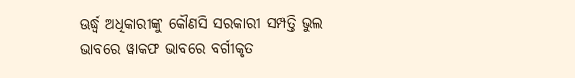ଊର୍ଦ୍ଧ୍ୱ ଅଧିକାରୀଙ୍କୁ କୌଣସି ସରକାରୀ ସମ୍ପତ୍ତି ଭୁଲ ଭାବରେ ୱାକଫ ଭାବରେ ବର୍ଗୀକୃତ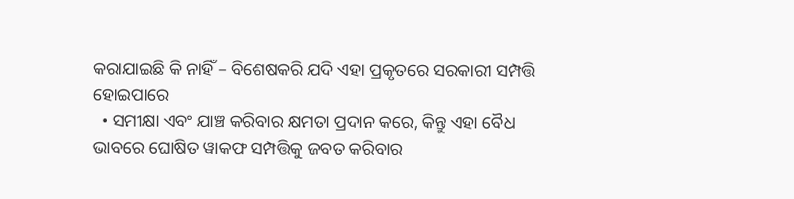କରାଯାଇଛି କି ନାହିଁ – ବିଶେଷକରି ଯଦି ଏହା ପ୍ରକୃତରେ ସରକାରୀ ସମ୍ପତ୍ତି ହୋଇପାରେ
  • ସମୀକ୍ଷା ଏବଂ ଯାଞ୍ଚ କରିବାର କ୍ଷମତା ପ୍ରଦାନ କରେ, କିନ୍ତୁ ଏହା ବୈଧ ଭାବରେ ଘୋଷିତ ୱାକଫ ସମ୍ପତ୍ତିକୁ ଜବତ କରିବାର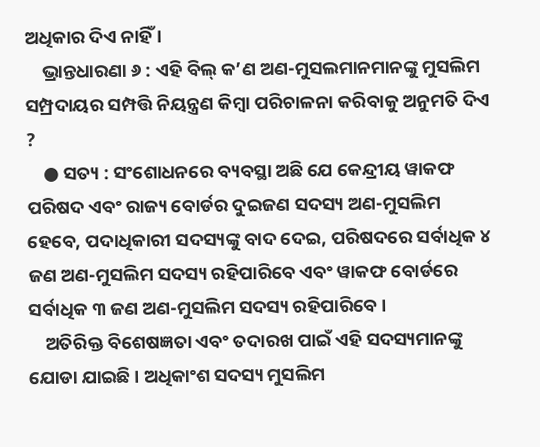ଅଧିକାର ଦିଏ ନାହିଁ ।
    ଭ୍ରାନ୍ତଧାରଣା ୬ : ଏହି ବିଲ୍ କ’ଣ ଅଣ-ମୁସଲମାନମାନଙ୍କୁ ମୁସଲିମ ସମ୍ପ୍ରଦାୟର ସମ୍ପତ୍ତି ନିୟନ୍ତ୍ରଣ କିମ୍ବା ପରିଚାଳନା କରିବାକୁ ଅନୁମତି ଦିଏ ?
    ● ସତ୍ୟ : ସଂଶୋଧନରେ ବ୍ୟବସ୍ଥା ଅଛି ଯେ କେନ୍ଦ୍ରୀୟ ୱାକଫ ପରିଷଦ ଏବଂ ରାଜ୍ୟ ବୋର୍ଡର ଦୁଇଜଣ ସଦସ୍ୟ ଅଣ-ମୁସଲିମ ହେବେ, ପଦାଧିକାରୀ ସଦସ୍ୟଙ୍କୁ ବାଦ ଦେଇ, ପରିଷଦରେ ସର୍ବାଧିକ ୪ ଜଣ ଅଣ-ମୁସଲିମ ସଦସ୍ୟ ରହିପାରିବେ ଏବଂ ୱାକଫ ବୋର୍ଡରେ ସର୍ବାଧିକ ୩ ଜଣ ଅଣ-ମୁସଲିମ ସଦସ୍ୟ ରହିପାରିବେ ।
    ଅତିରିକ୍ତ ବିଶେଷଜ୍ଞତା ଏବଂ ତଦାରଖ ପାଇଁ ଏହି ସଦସ୍ୟମାନଙ୍କୁ ଯୋଡା ଯାଇଛି । ଅଧିକାଂଶ ସଦସ୍ୟ ମୁସଲିମ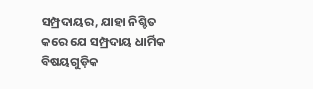ସମ୍ପ୍ରଦାୟର, ଯାହା ନିଶ୍ଚିତ କରେ ଯେ ସମ୍ପ୍ରଦାୟ ଧାର୍ମିକ ବିଷୟଗୁଡ଼ିକ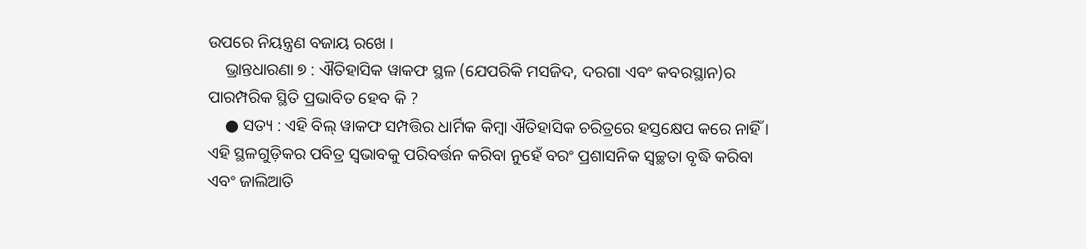ଉପରେ ନିୟନ୍ତ୍ରଣ ବଜାୟ ରଖେ ।
    ଭ୍ରାନ୍ତଧାରଣା ୭ : ଐତିହାସିକ ୱାକଫ ସ୍ଥଳ (ଯେପରିକି ମସଜିଦ, ଦରଗା ଏବଂ କବରସ୍ଥାନ)ର ପାରମ୍ପରିକ ସ୍ଥିତି ପ୍ରଭାବିତ ହେବ କି ?
    ● ସତ୍ୟ : ଏହି ବିଲ୍ ୱାକଫ ସମ୍ପତ୍ତିର ଧାର୍ମିକ କିମ୍ବା ଐତିହାସିକ ଚରିତ୍ରରେ ହସ୍ତକ୍ଷେପ କରେ ନାହିଁ । ଏହି ସ୍ଥଳଗୁଡ଼ିକର ପବିତ୍ର ସ୍ୱଭାବକୁ ପରିବର୍ତ୍ତନ କରିବା ନୁହେଁ ବରଂ ପ୍ରଶାସନିକ ସ୍ୱଚ୍ଛତା ବୃଦ୍ଧି କରିବା ଏବଂ ଜାଲିଆତି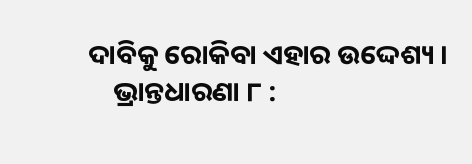ଦାବିକୁ ରୋକିବା ଏହାର ଉଦ୍ଦେଶ୍ୟ ।
    ଭ୍ରାନ୍ତଧାରଣା ୮ :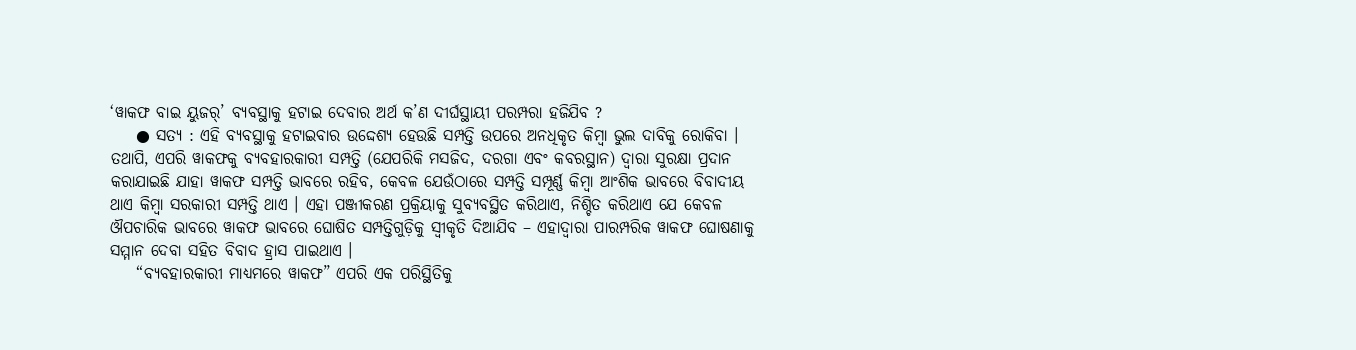‘ୱାକଫ ବାଇ ୟୁଜର୍’ ବ୍ୟବସ୍ଥାକୁ ହଟାଇ ଦେବାର ଅର୍ଥ କ’ଣ ଦୀର୍ଘସ୍ଥାୟୀ ପରମ୍ପରା ହଜିଯିବ ?
    ● ସତ୍ୟ : ଏହି ବ୍ୟବସ୍ଥାକୁ ହଟାଇବାର ଉଦ୍ଦେଶ୍ୟ ହେଉଛି ସମ୍ପତ୍ତି ଉପରେ ଅନଧିକୃତ କିମ୍ବା ଭୁଲ ଦାବିକୁ ରୋକିବା । ତଥାପି, ଏପରି ୱାକଫକୁ ବ୍ୟବହାରକାରୀ ସମ୍ପତ୍ତି (ଯେପରିକି ମସଜିଦ, ଦରଗା ଏବଂ କବରସ୍ଥାନ) ଦ୍ୱାରା ସୁରକ୍ଷା ପ୍ରଦାନ କରାଯାଇଛି ଯାହା ୱାକଫ ସମ୍ପତ୍ତି ଭାବରେ ରହିବ, କେବଳ ଯେଉଁଠାରେ ସମ୍ପତ୍ତି ସମ୍ପୂର୍ଣ୍ଣ କିମ୍ବା ଆଂଶିକ ଭାବରେ ବିବାଦୀୟ ଥାଏ କିମ୍ବା ସରକାରୀ ସମ୍ପତ୍ତି ଥାଏ । ଏହା ପଞ୍ଜୀକରଣ ପ୍ରକ୍ରିୟାକୁ ସୁବ୍ୟବସ୍ଥିତ କରିଥାଏ, ନିଶ୍ଚିତ କରିଥାଏ ଯେ କେବଳ ଔପଚାରିକ ଭାବରେ ୱାକଫ ଭାବରେ ଘୋଷିତ ସମ୍ପତ୍ତିଗୁଡ଼ିକୁ ସ୍ୱୀକୃତି ଦିଆଯିବ – ଏହାଦ୍ୱାରା ପାରମ୍ପରିକ ୱାକଫ ଘୋଷଣାକୁ ସମ୍ମାନ ଦେବା ସହିତ ବିବାଦ ହ୍ରାସ ପାଇଥାଏ ।
    “ବ୍ୟବହାରକାରୀ ମାଧ୍ୟମରେ ୱାକଫ” ଏପରି ଏକ ପରିସ୍ଥିତିକୁ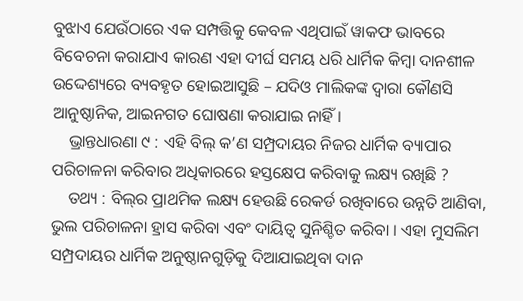ବୁଝାଏ ଯେଉଁଠାରେ ଏକ ସମ୍ପତ୍ତିକୁ କେବଳ ଏଥିପାଇଁ ୱାକଫ ଭାବରେ ବିବେଚନା କରାଯାଏ କାରଣ ଏହା ଦୀର୍ଘ ସମୟ ଧରି ଧାର୍ମିକ କିମ୍ବା ଦାନଶୀଳ ଉଦ୍ଦେଶ୍ୟରେ ବ୍ୟବହୃତ ହୋଇଆସୁଛି – ଯଦିଓ ମାଲିକଙ୍କ ଦ୍ୱାରା କୌଣସି ଆନୁଷ୍ଠାନିକ, ଆଇନଗତ ଘୋଷଣା କରାଯାଇ ନାହିଁ ।
    ଭ୍ରାନ୍ତଧାରଣା ୯ : ଏହି ବିଲ୍ କ’ଣ ସମ୍ପ୍ରଦାୟର ନିଜର ଧାର୍ମିକ ବ୍ୟାପାର ପରିଚାଳନା କରିବାର ଅଧିକାରରେ ହସ୍ତକ୍ଷେପ କରିବାକୁ ଲକ୍ଷ୍ୟ ରଖିଛି ?
    ତଥ୍ୟ : ବିଲ୍‌ର ପ୍ରାଥମିକ ଲକ୍ଷ୍ୟ ହେଉଛି ରେକର୍ଡ ରଖିବାରେ ଉନ୍ନତି ଆଣିବା, ଭୁଲ ପରିଚାଳନା ହ୍ରାସ କରିବା ଏବଂ ଦାୟିତ୍ୱ ସୁନିଶ୍ଚିତ କରିବା । ଏହା ମୁସଲିମ ସମ୍ପ୍ରଦାୟର ଧାର୍ମିକ ଅନୁଷ୍ଠାନଗୁଡ଼ିକୁ ଦିଆଯାଇଥିବା ଦାନ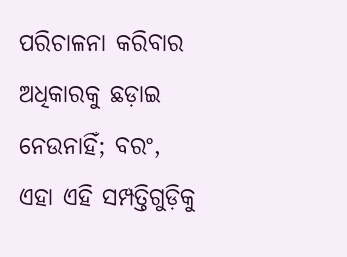ପରିଚାଳନା କରିବାର ଅଧିକାରକୁ ଛଡ଼ାଇ ନେଉନାହିଁ; ବରଂ, ଏହା ଏହି ସମ୍ପତ୍ତିଗୁଡ଼ିକୁ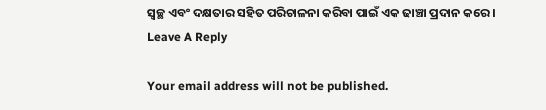ସ୍ୱଚ୍ଛ ଏବଂ ଦକ୍ଷତାର ସହିତ ପରିଚାଳନା କରିବା ପାଇଁ ଏକ ଢାଞ୍ଚା ପ୍ରଦାନ କରେ ।
Leave A Reply

Your email address will not be published.